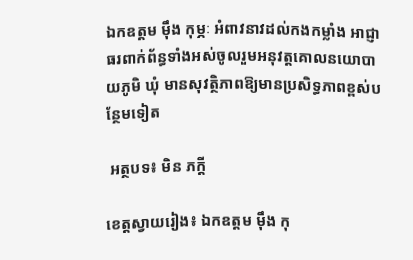ឯកឧត្តម មុឹង កុម្ភៈ អំពាវនាវដល់កងកម្លាំង អាជ្ញាធរពាក់ព័ន្ធទាំងអស់ចូលរួមអនុវត្តគោលនយោបាយភូមិ ឃុំ មានសុវត្ថិភាពឱ្យមានប្រសិទ្ធភាពខ្ពស់បន្ថែមទៀត

 អត្ថបទ៖ មិន ភក្តី

ខេត្តស្វាយរៀង៖ ឯកឧត្តម មុឹង កុ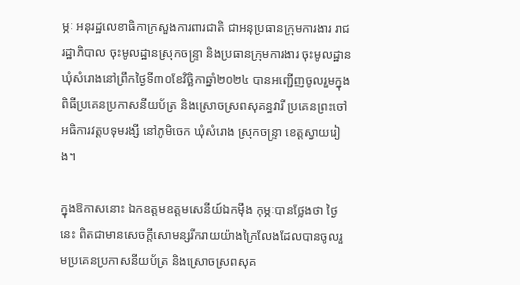ម្ភៈ អនុរដ្ឋលេខាធិកាក្រសួងការពារជាតិ ជាអនុប្រធានក្រុមការងារ រាជរដ្ឋាភិបាល ចុះមូលដ្ឋានស្រុកចន្ទ្រា និងប្រធានក្រុមការងារ ចុះមូលដ្ឋានឃុំសំរោងនៅព្រឹកថ្ងៃទី៣០ខែវិច្ឆិកាឆ្នាំ២០២៤ បានអញ្ជើញចូលរួមក្នុងពិធីប្រគេនប្រកាសនីយប័ត្រ និងស្រោចស្រពសុគន្ធវារី ប្រគេនព្រះចៅអធិការវត្តបទុមរង្សី នៅភូមិចេក ឃុំសំរោង ស្រុកចន្ទ្រា ខេត្តស្វាយរៀង។

ក្នុងឱកាសនោះ ឯកឧត្តមឧត្តមសេនីយ៍ឯកម៉ឹង កុម្ភៈបានថ្លែងថា ថ្ងៃនេះ ពិតជាមានសេចក្តីសោមន្សរីករាយយ៉ាងក្រៃលែងដែលបានចូលរួមប្រគេនប្រកាសនីយប័ត្រ និងស្រោចស្រពសុគ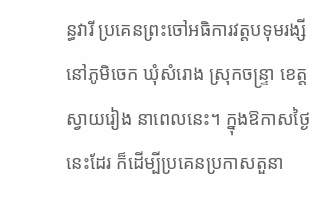ន្ធវារី ប្រគេនព្រះចៅអធិការវត្តបទុមរង្សី នៅភូមិចេក ឃុំសំរោង ស្រុកចន្ទ្រា ខេត្តស្វាយរៀង នាពេលនេះ។ ក្នុងឱកាសថ្ងៃនេះដែរ ក៏ដើម្បីប្រគេនប្រកាសតួនា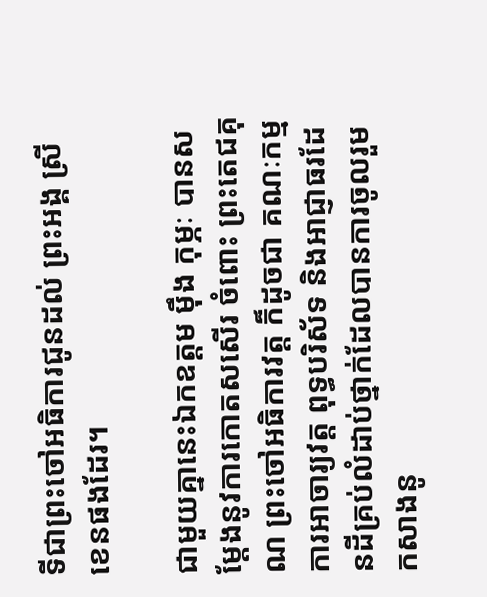ទីជាព្រះចៅអធិការជូនដល់ ព្រះអង្គ ស្រី ខេនផងដែរ។

ជាមួយគ្នានេះឯកឧត្តម មុឹង កុម្ភៈ បានសម្តែងនូវការកោតសសើរ ចំពោះ ព្រះតេជគុណ ព្រះចៅអធិការវត្ត ក៏ដូចជា គណៈកម្មការអាចារ្យវត្ត ពុទ្ធបរិស័ទ និងអាជ្ញាធរដែនដីគ្រប់លំដាប់ថ្នាក់ដែលបានការចូលរួមកសាងនូ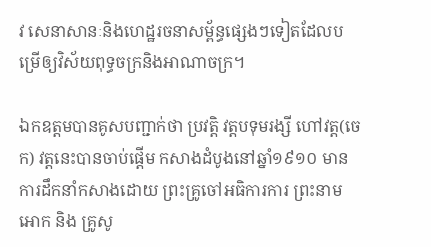វ សេនាសានៈនិងហេដ្ឋរចនាសម្ព័ន្ធផ្សេងៗទៀតដែលបម្រើឲ្យវិស័យពុទ្ធចក្រនិងអាណាចក្រ។

ឯកឧត្តមបានគូសបញ្ជាក់ថា ប្រវត្តិ វត្តបទុមរង្សី ហៅវត្ត(ចេក) វត្តនេះបានចាប់ផ្តើម កសាងដំបូងនៅឆ្នាំ១៩១០ មានការដឹកនាំកសាងដោយ ព្រះគ្រូចៅអធិការការ ព្រះនាម អោក និង គ្រូសូ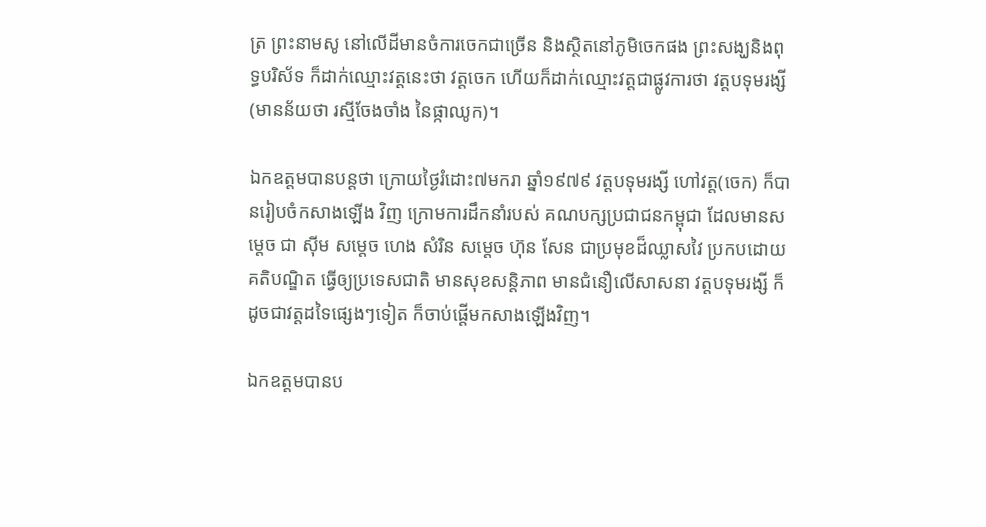ត្រ ព្រះនាមសូ នៅលើដីមានចំការចេកជាច្រើន និងស្ថិតនៅភូមិចេកផង ព្រះសង្ឃនិងពុទ្ធបរិស័ទ ក៏ដាក់ឈ្មោះវត្តនេះថា វត្តចេក ហើយក៏ដាក់ឈ្មោះវត្តជាផ្លូវការថា វត្តបទុមរង្សី (មានន័យថា រស្មីចែងចាំង នៃផ្កាឈូក)។

ឯកឧត្តមបានបន្តថា ក្រោយថ្ងៃរំដោះ៧មករា ឆ្នាំ១៩៧៩ វត្តបទុមរង្សី ហៅវត្ត(ចេក) ក៏បានរៀបចំកសាងឡើង វិញ ក្រោមការដឹកនាំរបស់ គណបក្សប្រជាជនកម្ពុជា ដែលមានសម្តេច ជា ស៊ីម សម្តេច ហេង សំរិន សម្តេច ហ៊ុន សែន ជាប្រមុខដ៏ឈ្លាសវៃ ប្រកបដោយគតិបណ្ឌិត ធ្វើឲ្យប្រទេសជាតិ មានសុខសន្តិភាព មានជំនឿលើសាសនា វត្តបទុមរង្សី ក៏ដូចជាវត្តដទៃផ្សេងៗទៀត ក៏ចាប់ផ្តើមកសាងឡើងវិញ។

ឯកឧត្តមបានប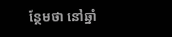ន្ថែមថា នៅឆ្នាំ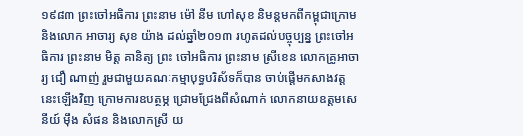១៩៨៣ ព្រះចៅអធិការ ព្រះនាម ម៉ៅ នីម ហៅសុខ និមន្តមកពីកម្ពុជាក្រោម និងលោក អាចារ្យ សុខ យ៉ាង ដល់ឆ្នាំ២០១៣ រហូតដល់បច្ចុប្បន្ន ព្រះចៅអធិការ ព្រះនាម មិត្ត គានិត្យ ព្រះ ចៅអធិការ ព្រះនាម ស្រីខេន លោកគ្រូអាចារ្យ ជឿ ណាញ់ រួមជាមួយគណៈកម្មាបុទ្ធបរិស័ទក៏បាន ចាប់ផ្តើមកសាងវត្តនេះឡើងវិញ ក្រោមការឧបត្ថម្ភ ជ្រោមជ្រែងពីសំណាក់ លោកនាយឧត្តមសេនីយ៍ ម៉ឹង សំផន និងលោកស្រី យ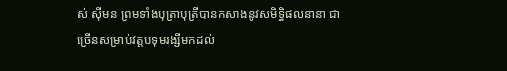ស់ ស៊ីមន ព្រមទាំងបុត្រាបុត្រីបានកសាងនូវសមិទ្ធិផលនានា ជាច្រើនសម្រាប់វត្តបទុមរង្សីមកដល់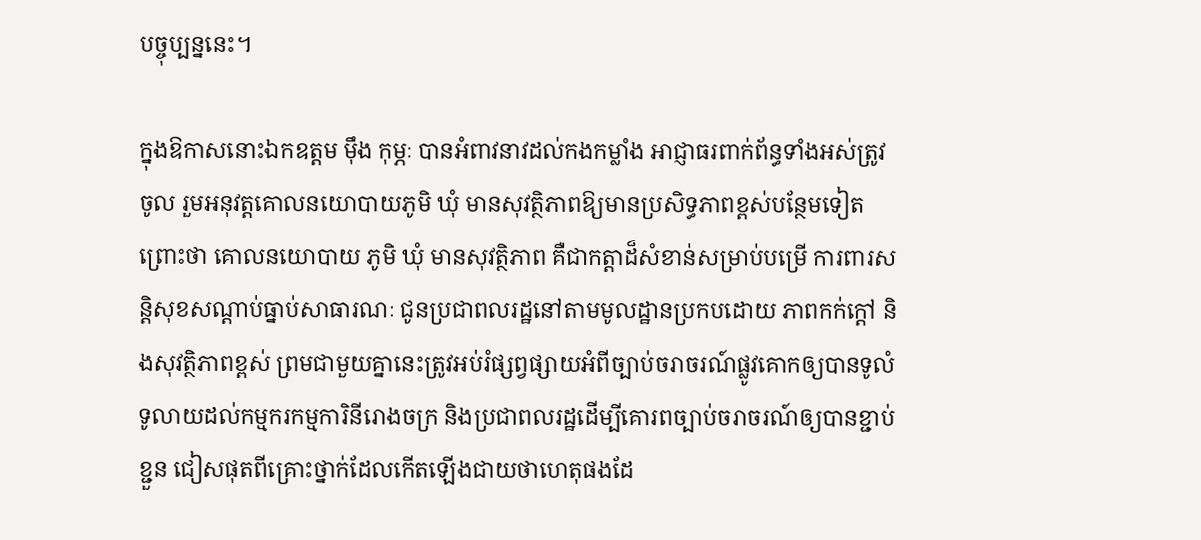បច្ចុប្បន្ននេះ។

ក្នុងឱកាសនោះឯកឧត្តម មុឹង កុម្ភៈ បានអំពាវនាវដល់កងកម្លាំង អាជ្ញាធរពាក់ព័ន្ធទាំងអស់ត្រូវចូល រួមអនុវត្តគោលនយោបាយភូមិ ឃុំ មានសុវត្ថិភាពឱ្យមានប្រសិទ្ធភាពខ្ពស់បន្ថែមទៀត ព្រោះថា គោលនយោបាយ ភូមិ ឃុំ មានសុវត្ថិភាព គឺជាកត្តាដ៏សំខាន់សម្រាប់បម្រើ ការពារសន្តិសុខសណ្ដាប់ធ្នាប់សាធារណៈ ជូនប្រជាពលរដ្ឋនៅតាមមូលដ្ឋានប្រកបដោយ ភាពកក់ក្តៅ និងសុវត្ថិភាពខ្ពស់ ព្រមជាមួយគ្នានេះត្រូវអប់រំផ្សព្វផ្សាយអំពីច្បាប់ចរាចរណ៍ផ្លូវគោកឲ្យបានទូលំទូលាយដល់កម្មករកម្មការិនីរោងចក្រ និងប្រជាពលរដ្ឋដើម្បីគោរពច្បាប់ចរាចរណ៍ឲ្យបានខ្ជាប់ខ្ជួន ជៀសផុតពីគ្រោះថ្នាក់ដែលកើតឡើងជាយថាហេតុផងដែ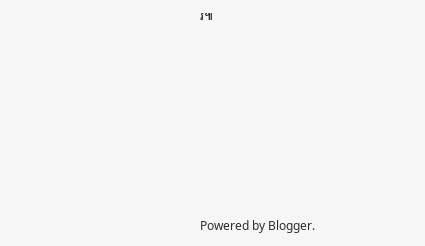រ៕












Powered by Blogger.